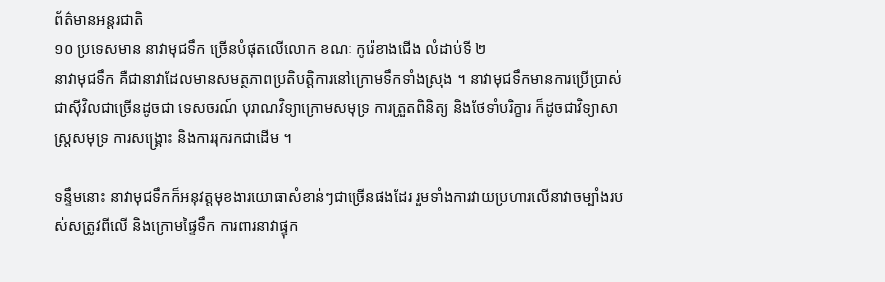ព័ត៌មានអន្ដរជាតិ
១០ ប្រទេសមាន នាវាមុជទឹក ច្រើនបំផុតលើលោក ខណៈ កូរ៉េខាងជើង លំដាប់ទី ២
នាវាមុជទឹក គឺជានាវាដែលមានសមត្ថភាពប្រតិបត្តិការនៅក្រោមទឹកទាំងស្រុង ។ នាវាមុជទឹកមានការប្រើប្រាស់ជាស៊ីវិលជាច្រើនដូចជា ទេសចរណ៍ បុរាណវិទ្យាក្រោមសមុទ្រ ការត្រួតពិនិត្យ និងថែទាំបរិក្ខារ ក៏ដូចជាវិទ្យាសាស្ត្រសមុទ្រ ការសង្គ្រោះ និងការរុករកជាដើម ។

ទន្ទឹមនោះ នាវាមុជទឹកក៏អនុវត្តមុខងារយោធាសំខាន់ៗជាច្រើនផងដែរ រួមទាំងការវាយប្រហារលើនាវាចម្បាំងរបស់សត្រូវពីលើ និងក្រោមផ្ទៃទឹក ការពារនាវាផ្ទុក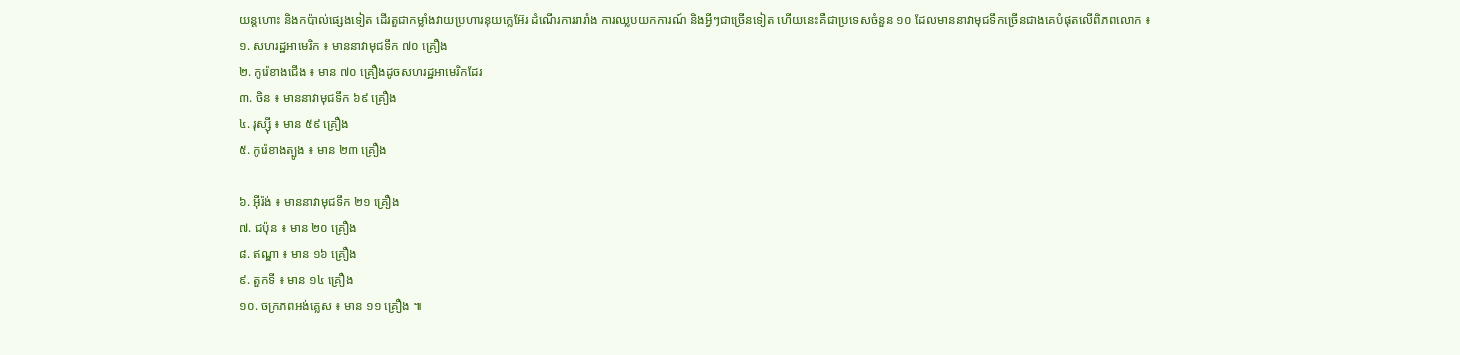យន្តហោះ និងកប៉ាល់ផ្សេងទៀត ដើរតួជាកម្លាំងវាយប្រហារនុយក្លេអ៊ែរ ដំណើរការរារាំង ការឈ្លបយកការណ៍ និងអ្វីៗជាច្រើនទៀត ហើយនេះគឺជាប្រទេសចំនួន ១០ ដែលមាននាវាមុជទឹកច្រើនជាងគេបំផុតលើពិភពលោក ៖
១. សហរដ្ឋអាមេរិក ៖ មាននាវាមុជទឹក ៧០ គ្រឿង
២. កូរ៉េខាងជើង ៖ មាន ៧០ គ្រឿងដូចសហរដ្ឋអាមេរិកដែរ
៣. ចិន ៖ មាននាវាមុជទឹក ៦៩ គ្រឿង
៤. រុស្ស៊ី ៖ មាន ៥៩ គ្រឿង
៥. កូរ៉េខាងត្បូង ៖ មាន ២៣ គ្រឿង

៦. អ៊ីរ៉ង់ ៖ មាននាវាមុជទឹក ២១ គ្រឿង
៧. ជប៉ុន ៖ មាន ២០ គ្រឿង
៨. ឥណ្ឌា ៖ មាន ១៦ គ្រឿង
៩. តួកទី ៖ មាន ១៤ គ្រឿង
១០. ចក្រភពអង់គ្លេស ៖ មាន ១១ គ្រឿង ៕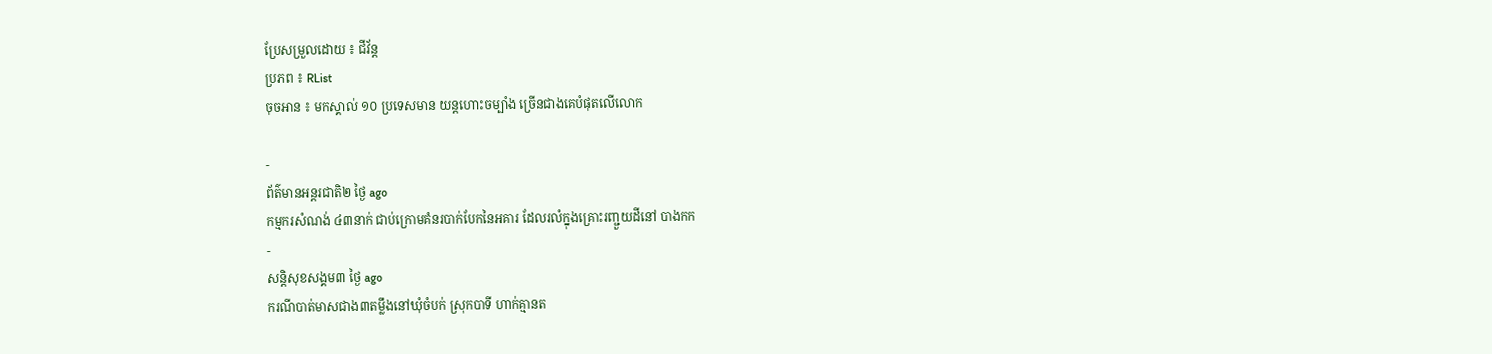ប្រែសម្រួលដោយ ៖ ជីវ័ន្ត
ប្រភព ៖ RList
ចុចអាន ៖ មកស្គាល់ ១០ ប្រទេសមាន យន្តហោះចម្បាំង ច្រើនជាងគេបំផុតលើលោក

-
ព័ត៌មានអន្ដរជាតិ២ ថ្ងៃ ago
កម្មករសំណង់ ៤៣នាក់ ជាប់ក្រោមគំនរបាក់បែកនៃអគារ ដែលរលំក្នុងគ្រោះរញ្ជួយដីនៅ បាងកក
-
សន្តិសុខសង្គម៣ ថ្ងៃ ago
ករណីបាត់មាសជាង៣តម្លឹងនៅឃុំចំបក់ ស្រុកបាទី ហាក់គ្មានត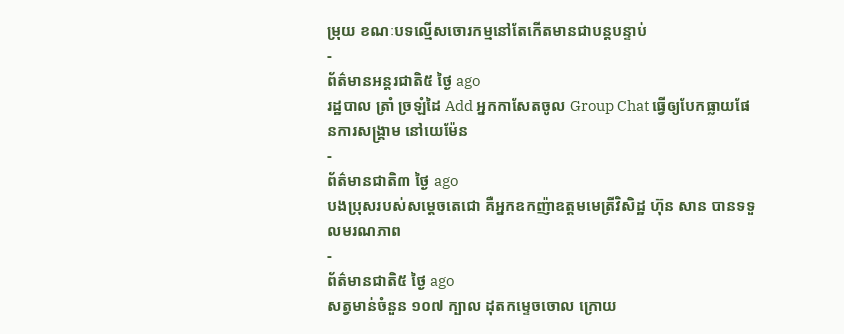ម្រុយ ខណៈបទល្មើសចោរកម្មនៅតែកើតមានជាបន្តបន្ទាប់
-
ព័ត៌មានអន្ដរជាតិ៥ ថ្ងៃ ago
រដ្ឋបាល ត្រាំ ច្រឡំដៃ Add អ្នកកាសែតចូល Group Chat ធ្វើឲ្យបែកធ្លាយផែនការសង្គ្រាម នៅយេម៉ែន
-
ព័ត៌មានជាតិ៣ ថ្ងៃ ago
បងប្រុសរបស់សម្ដេចតេជោ គឺអ្នកឧកញ៉ាឧត្តមមេត្រីវិសិដ្ឋ ហ៊ុន សាន បានទទួលមរណភាព
-
ព័ត៌មានជាតិ៥ ថ្ងៃ ago
សត្វមាន់ចំនួន ១០៧ ក្បាល ដុតកម្ទេចចោល ក្រោយ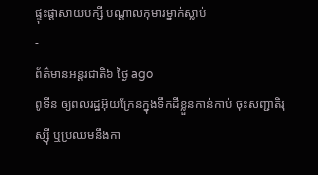ផ្ទុះផ្ដាសាយបក្សី បណ្តាលកុមារម្នាក់ស្លាប់
-
ព័ត៌មានអន្ដរជាតិ៦ ថ្ងៃ ago
ពូទីន ឲ្យពលរដ្ឋអ៊ុយក្រែនក្នុងទឹកដីខ្លួនកាន់កាប់ ចុះសញ្ជាតិរុស្ស៊ី ឬប្រឈមនឹងកា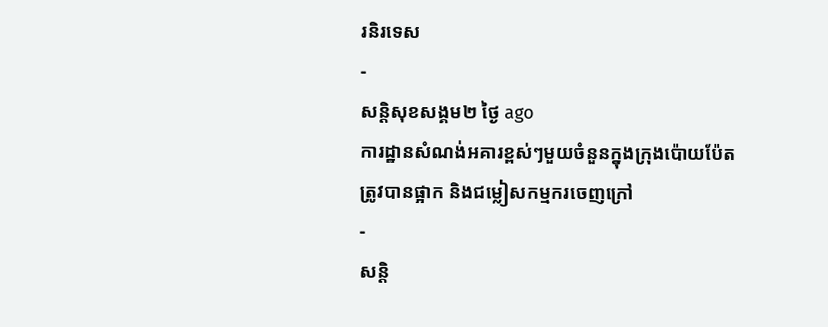រនិរទេស
-
សន្តិសុខសង្គម២ ថ្ងៃ ago
ការដ្ឋានសំណង់អគារខ្ពស់ៗមួយចំនួនក្នុងក្រុងប៉ោយប៉ែតត្រូវបានផ្អាក និងជម្លៀសកម្មករចេញក្រៅ
-
សន្តិ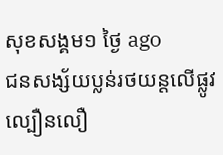សុខសង្គម១ ថ្ងៃ ago
ជនសង្ស័យប្លន់រថយន្តលើផ្លូវល្បឿនលឿ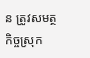ន ត្រូវសមត្ថកិច្ចស្រុក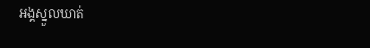អង្គស្នួលឃាត់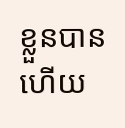ខ្លួនបានហើយ